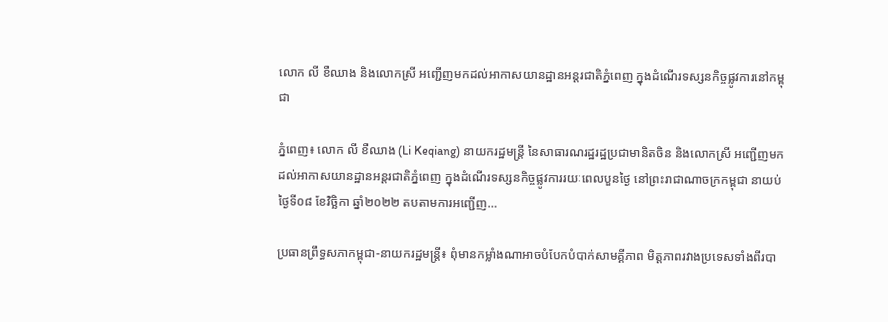លោក លី ខឺឈាង និងលោកស្រី អញ្ជើញមកដល់អាកាសយានដ្ឋានអន្តរជាតិភ្នំពេញ ក្នុងដំណើរទស្សនកិច្ចផ្លូវការនៅកម្ពុជា

ភ្នំពេញ៖ លោក លី ខឺឈាង (Li Keqiang) នាយករដ្ឋមន្រ្តី នៃសាធារណរដ្ឋរដ្ឋប្រជាមានិតចិន និងលោកស្រី អញ្ជើញមកដល់អាកាសយានដ្ឋានអន្តរជាតិភ្នំពេញ ក្នុងដំណើរទស្សនកិច្ចផ្លូវការរយៈពេលបួនថ្ងៃ នៅព្រះរាជាណាចក្រកម្ពុជា នាយប់ថ្ងៃទី០៨ ខែវិច្ឆិកា ឆ្នាំ២០២២ តបតាមការអញ្ជើញ…

ប្រធានព្រឹទ្ធសភាកម្ពុជា-នាយករដ្ឋមន្រ្តី៖ ពុំមានកម្លាំងណាអាចបំបែកបំបាក់សាមគ្គីភាព មិត្តភាពរវាងប្រទេសទាំងពីរបា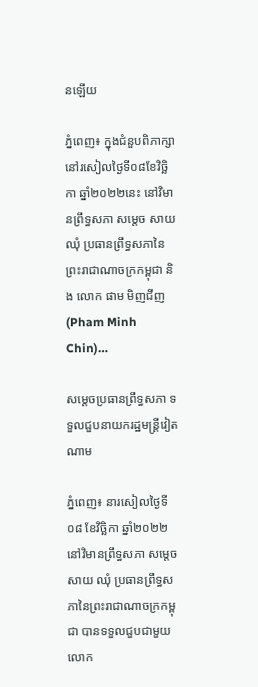នឡើយ

ភ្នំពេញ៖ ក្នុងជំនួបពិភាក្សា នៅរសៀលថ្ងៃទី០៨ខែវិច្ឆិកា ឆ្នាំ២០២២នេះ នៅវិមានព្រឹទ្ធសភា សម្តេច សាយ ឈុំ ប្រធានព្រឹទ្ធសភានៃព្រះរាជាណាចក្រកម្ពុជា និង លោក ផាម មិញជីញ (Pham Minh Chin)…

សម្តេចប្រធានព្រឹទ្ធសភា ទទួលជួបនាយករដ្ឋមន្រ្តីវៀតណាម

ភ្នំពេញ៖ នារសៀលថ្ងៃទី០៨ ខែវិច្ឆិកា ឆ្នាំ២០២២ នៅវិមានព្រឹទ្ធសភា សម្តេច សាយ ឈុំ ប្រធានព្រឹទ្ធសភានៃព្រះរាជាណាចក្រកម្ពុជា បានទទួលជួបជាមួយ លោក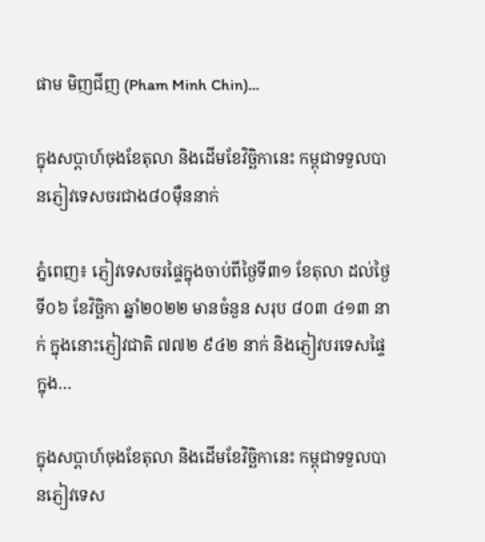ផាម មិញជីញ (Pham Minh Chin)…

ក្នុងសប្ដាហ៍ចុងខែតុលា និងដើមខែវិច្ឆិកានេះ កម្ពុជាទទួលបានភ្ញៀវទេសចរជាង៨០ម៉ឺននាក់

ភ្នំពេញ៖ ភ្ញៀវទេសចរផ្ទៃក្នុងចាប់ពីថ្ងៃទី៣១ ខែតុលា ដល់ថ្ងៃទី០៦ ខែវិច្ឆិកា ឆ្នាំ២០២២ មានចំនួន សរុប ៨០៣ ៤១៣ នាក់ ក្នុងនោះភ្ញៀវជាតិ ៧៧២ ៩៤២ នាក់ និងភ្ញៀវបរទេសផ្ទៃក្នុង…

ក្នុងសប្ដាហ៍ចុងខែតុលា និងដើមខែវិច្ឆិកានេះ កម្ពុជាទទួលបានភ្ញៀវទេស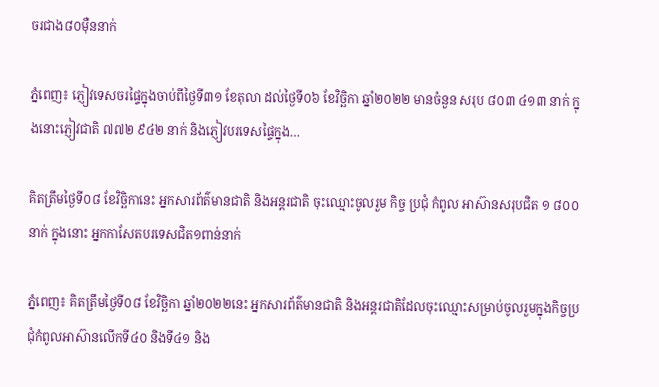ចរជាង៨០ម៉ឺននាក់

ភ្នំពេញ៖ ភ្ញៀវទេសចរផ្ទៃក្នុងចាប់ពីថ្ងៃទី៣១ ខែតុលា ដល់ថ្ងៃទី០៦ ខែវិច្ឆិកា ឆ្នាំ២០២២ មានចំនួន សរុប ៨០៣ ៤១៣ នាក់ ក្នុងនោះភ្ញៀវជាតិ ៧៧២ ៩៤២ នាក់ និងភ្ញៀវបរទេសផ្ទៃក្នុង…

គិតត្រឹមថ្ងៃទី០៨ ខែវិច្ឆិកានេះ អ្នកសារព័ត៌មានជាតិ និងអន្ដរជាតិ ចុះឈ្មោះចូលរួម កិច្ច ប្រជុំ កំពូល អាស៊ានសរុបជិត ១ ៨០០ នាក់ ក្នុងនោះ អ្នកកាសែតបរទេសជិត១ពាន់នាក់

ភ្នំពេញ៖ គិតត្រឹមថ្ងៃទី០៨ ខែវិច្ឆិកា ឆ្នាំ២០២២នេះ អ្នកសារព័ត៌មានជាតិ និងអន្ដរជាតិដែលចុះឈ្មោះសម្រាប់ចូលរួមក្នុងកិច្ចប្រជុំកំពូលអាស៊ានលើកទី៤០ និងទី៤១ និង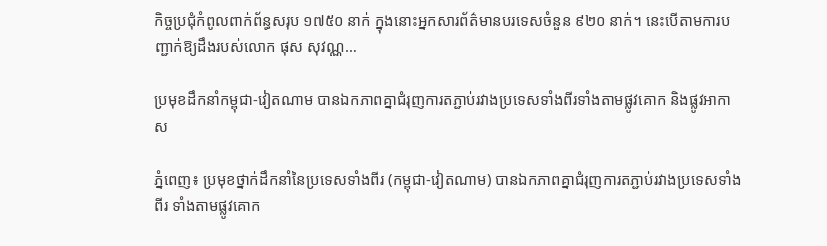កិច្ចប្រជុំកំពូលពាក់ព័ន្ធសរុប ១៧៥០ នាក់ ក្នុងនោះអ្នកសារព័ត៌មានបរទេសចំនួន ៩២០ នាក់។ នេះបើតាមការបញ្ជាក់ឱ្យដឹងរបស់លោក ផុស សុវណ្ណ…

ប្រមុខដឹកនាំកម្ពុជា-វៀតណាម បានឯកភាពគ្នាជំរុញការតភ្ជាប់រវាងប្រទេសទាំងពីរទាំងតាមផ្លូវគោក និងផ្លូវអាកាស

ភ្នំពេញ៖ ប្រមុខថ្នាក់ដឹកនាំនៃប្រទេសទាំងពីរ (កម្ពុជា-វៀតណាម) បានឯកភាពគ្នាជំរុញការតភ្ជាប់រវាងប្រទេសទាំងពីរ ទាំងតាមផ្លូវគោក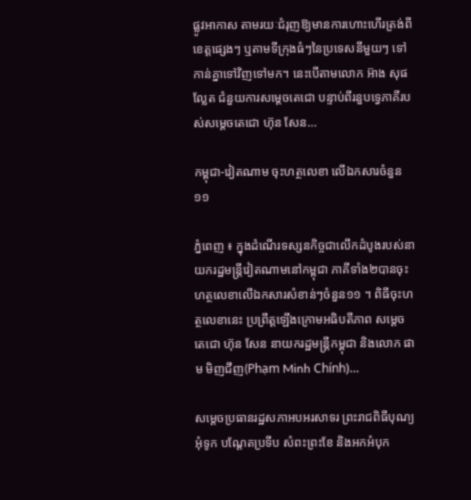ផ្លូវអាកាស តាមរយៈជំរុញឱ្យមានការហោះហើរត្រង់ពីខេត្តផ្សេងៗ ឬតាមទីក្រុងធំៗនៃប្រទេសនីមួយៗ ទៅកាន់គ្នាទៅវិញទៅមក។ នេះបើតាមលោក អ៊ាង សុផល្លែត ជំនួយការសម្ដេចតេជោ បន្ទាប់ពីរនួបទ្វេភាគីរបស់សម្តេចតេជោ ហ៊ុន សែន…

កម្ពុជា-វៀតណាម ចុះហត្ថលេខា លើឯកសារចំនួន១១

ភ្នំពេញ ៖ ក្នុងដំណើរទស្សនកិច្ចជាលើកដំបូងរបស់នាយករដ្ឋមន្រ្តីវៀតណាមនៅកម្ពុជា ភាគីទាំង២បានចុះហត្ថលេខាលើឯកសារសំខាន់ៗចំនួន១១ ។ ពិធីចុះហត្ថលេខានេះ ប្រព្រឹត្តឡើងក្រោមអធិបតីភាព សម្ដេចតេជោ ហ៊ុន សែន នាយករដ្ឋមន្ត្រីកម្ពុជា និងលោក ផាម មិញជីញ(Phạm Minh Chính)…

សម្តេចប្រធានរដ្ឋសភាអបអរសាទរ ព្រះរាជពិធីបុណ្យអុំទូក បណ្តែតប្រទីប សំពះព្រះខែ និងអកអំបុក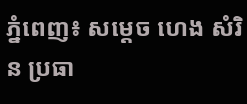ភ្នំពេញ៖ សម្តេច ហេង សំរិន ប្រធា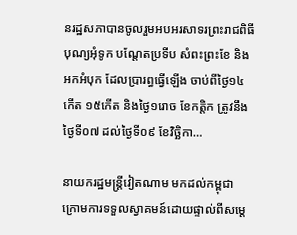នរដ្ឋសភាបានចូលរួមអបអរសាទរព្រះរាជពិធីបុណ្យអុំទូក បណ្តែតប្រទីប សំពះព្រះខែ និងអកអំបុក ដែលប្រារព្ធធ្វើឡើង ចាប់ពីថ្ងៃ១៤កើត ១៥កើត និងថ្ងៃ១រោច ខែកត្តិក ត្រូវនឹងថ្ងៃទី០៧ ដល់ថ្ងៃទី០៩ ខែវិច្ឆិកា…

នាយករដ្ឋមន្រ្តីវៀតណាម មកដល់កម្ពុជា ក្រោមការទទួលស្វាគមន៍ដោយផ្ទាល់ពីសម្តេ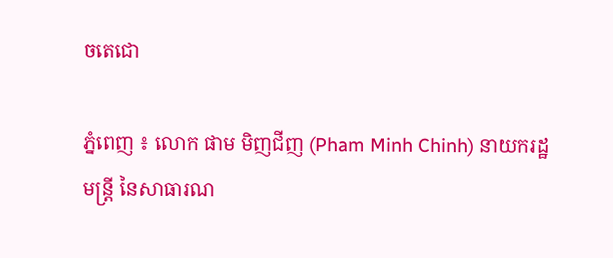ចតេជោ

ភ្នំពេញ ៖ លោក ផាម មិញជីញ (Pham Minh Chinh) នាយករដ្ឋមន្រ្តី នៃសាធារណ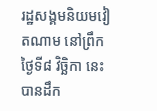រដ្ឋសង្គមនិយមវៀតណាម នៅព្រឹកថ្ងៃទី៨ វិច្ឆិកា នេះ បានដឹក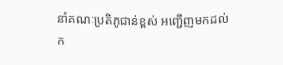នាំគណៈប្រតិភូជាន់ខ្ពស់ អញ្ជើញមកដល់ក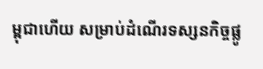ម្ពុជាហើយ សម្រាប់ដំណើរទស្សនកិច្ចផ្លូ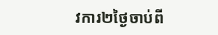វការ២ថ្ងៃចាប់ពី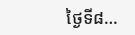ថ្ងៃទី៨…